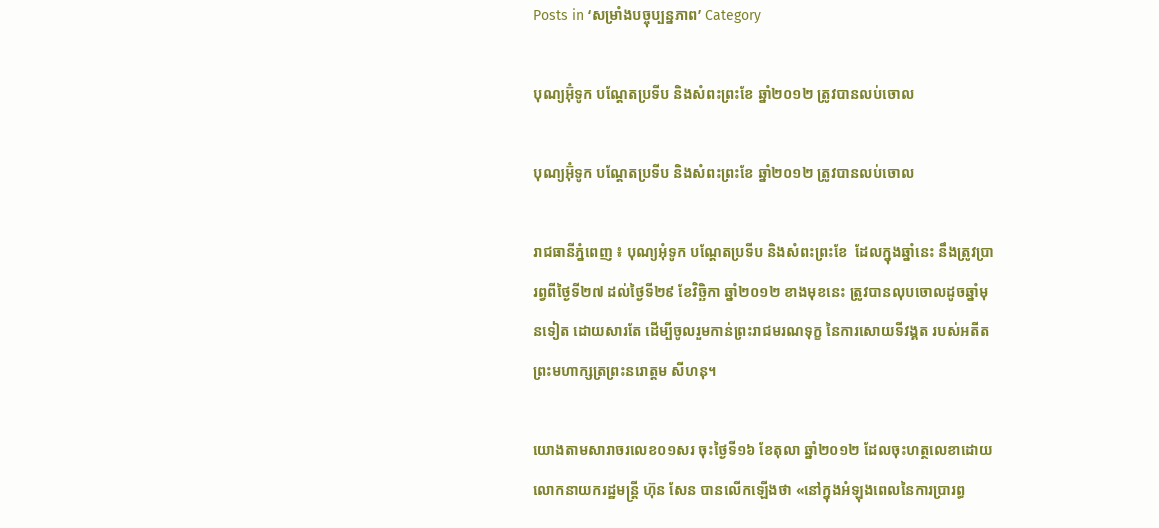Posts in ‘សម្រាំងបច្ចុប្បន្នភាព’ Category

បុណ្យអ៊ុំទូក បណ្តែតប្រទីប និងសំពះព្រះខែ ឆ្នាំ២០១២ ត្រូវបានលប់ចោល

បុណ្យអ៊ុំទូក បណ្តែតប្រទីប និងសំពះព្រះខែ ឆ្នាំ២០១២ ត្រូវបានលប់ចោល

រាជធានីភ្នំពេញ ៖ បុណ្យអុំទូក បណ្តែតប្រទីប និងសំពះព្រះខែ  ដែលក្នុងឆ្នាំនេះ នឹងត្រូវប្រារព្វពីថ្ងៃទី២៧ ដល់ថ្ងៃទី២៩ ខែវិច្ឆិកា ឆ្នាំ២០១២ ខាងមុខនេះ ត្រូវបានលុបចោលដូចឆ្នាំមុនទៀត ដោយសារតែ ដើម្បីចូលរួមកាន់ព្រះរាជមរណទុក្ខ នៃការសោយទីវង្គត របស់អតីតព្រះមហាក្សត្រព្រះនរោត្តម សីហនុ។

យោងតាមសារាចរលេខ០១សរ ចុះថ្ងៃទី១៦ ខែតុលា ឆ្នាំ២០១២ ដែលចុះហត្ថលេខាដោយលោកនាយករដ្ឋមន្ត្រី ហ៊ុន សែន បានលើកឡើងថា «នៅក្នុងអំឡុងពេលនៃការប្រារព្ធ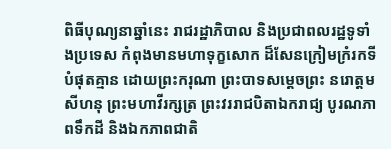ពិធីបុណ្យនាឆ្នាំនេះ រាជរដ្ឋាភិបាល និងប្រជាពលរដ្ឋទូទាំងប្រទេស កំពុងមានមហាទុក្ខសោក ដ៏សែនក្រៀមក្រំរកទីបំផុតគ្មាន ដោយព្រះករុណា ព្រះបាទសម្តេចព្រះ នរោត្តម សីហនុ ព្រះមហាវីរក្សត្រ ព្រះវររាជបិតាឯករាជ្យ បូរណភាពទឹកដី និងឯកភាពជាតិ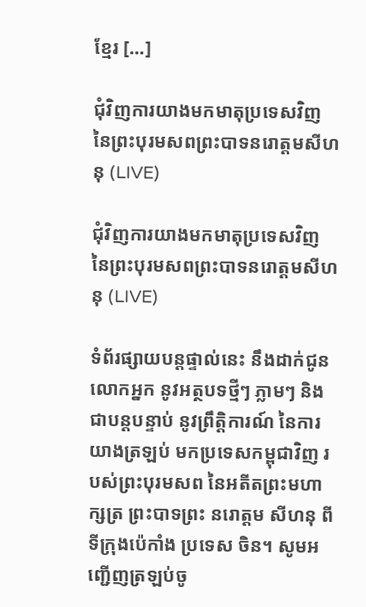ខ្មែរ [...]

ជុំវិញការយាងមកមាតុប្រទេសវិញ នៃព្រះបុរមសពព្រះបាទនរោត្ដមសីហនុ (LIVE)

ជុំវិញការយាងមកមាតុប្រទេសវិញ នៃព្រះបុរមសពព្រះបាទនរោត្ដមសីហនុ (LIVE)

ទំព័រផ្សាយបន្តផ្ទាល់នេះ នឹងដាក់ជូនលោកអ្នក នូវអត្ថបទថ្មីៗ ភ្លាមៗ និងជាបន្ដបន្ទាប់ នូវព្រឹត្តិការណ៍ នៃការយាងត្រឡប់ មកប្រទេសកម្ពុជាវិញ របស់ព្រះបុរមសព នៃអតីតព្រះមហាក្សត្រ ព្រះបាទព្រះ នរោត្ដម សីហនុ ពីទីក្រុងប៉េកាំង ប្រទេស ចិន។ សូមអញ្ជើញត្រឡប់ចូ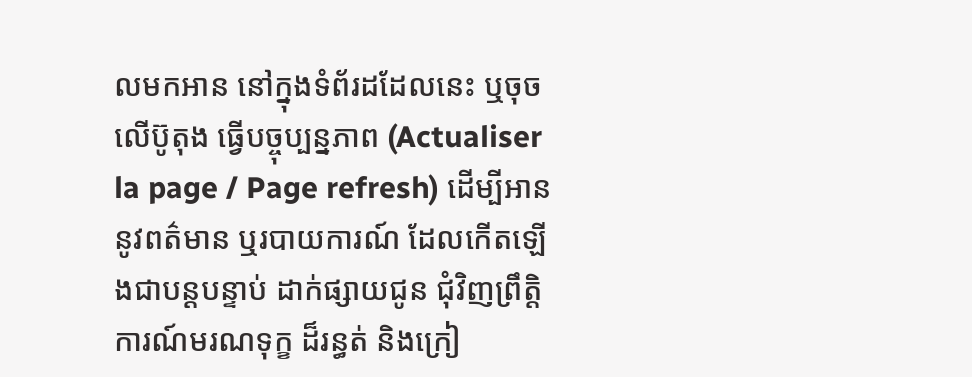លមកអាន នៅក្នុងទំព័រដដែលនេះ ឬចុចលើប៊ូតុង ធ្វើបច្ចុប្បន្នភាព (Actualiser la page / Page refresh) ដើម្បីអាននូវពត៌មាន ឬរបាយការណ៍ ដែលកើតឡើងជាបន្ដបន្ទាប់ ដាក់ផ្សាយជូន ជុំវិញព្រឹត្តិការណ៍មរណទុក្ខ ដ៏រន្ធត់ និងក្រៀ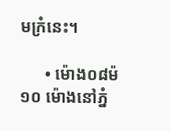មក្រំនេះ។

      • ម៉ោង០៨ម៉១០ ម៉ោងនៅភ្នំ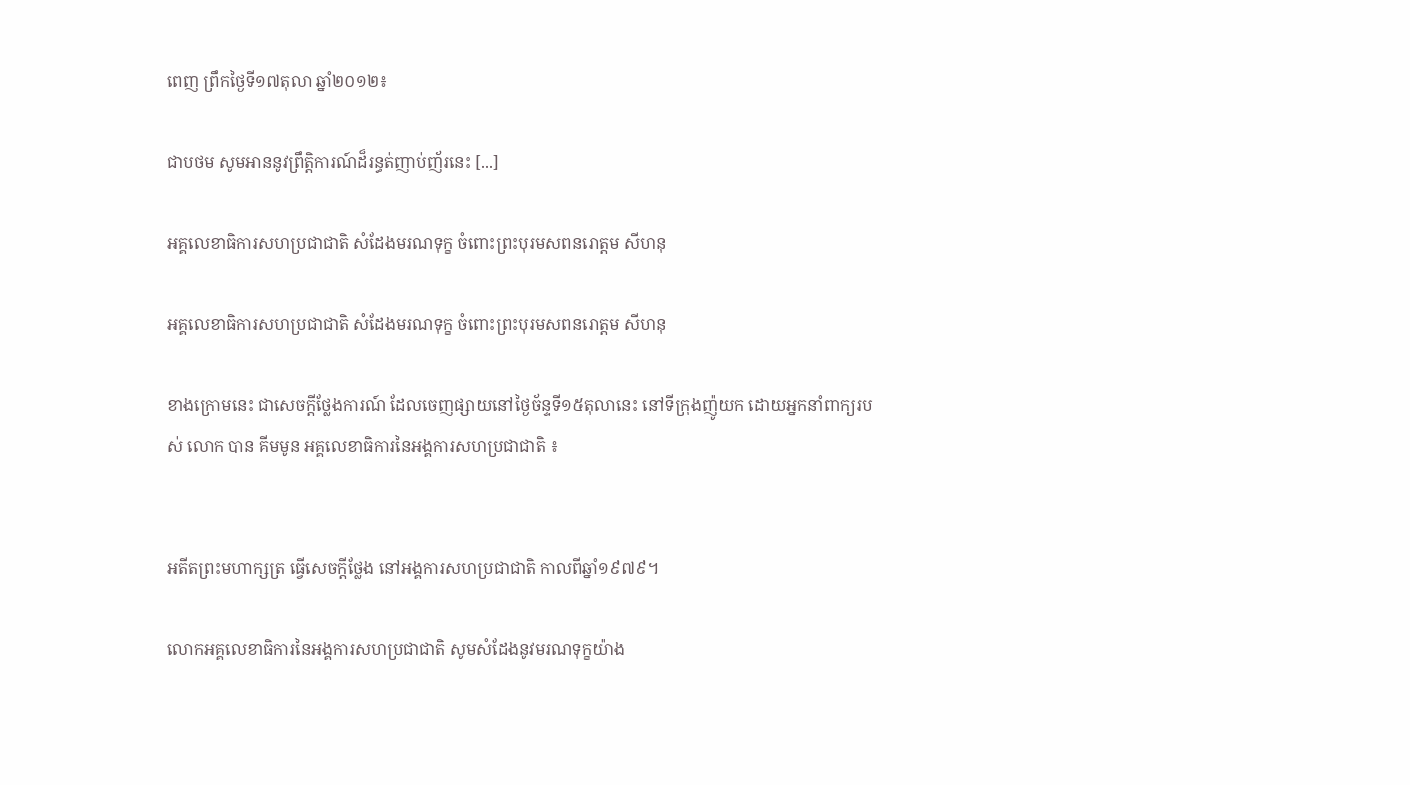ពេញ ព្រឹកថ្ងៃទី១៧តុលា ឆ្នាំ២០១២៖

ជាបថម សូមអាននូវព្រឹត្តិការណ៍ដ៏រន្ធត់ញាប់ញ័រនេះ [...]

អគ្គលេខាធិការសហប្រជាជាតិ សំដែងមរណទុក្ខ ចំពោះព្រះបុរមសពនរោត្ដម សីហនុ

អគ្គលេខាធិការសហប្រជាជាតិ សំដែងមរណទុក្ខ ចំពោះព្រះបុរមសពនរោត្ដម សីហនុ

ខាងក្រោមនេះ ជាសេចក្ដីថ្លែងការណ៍ ដែលចេញផ្សាយនៅថ្ងៃច័ន្ទទី១៥តុលានេះ នៅទីក្រុងញ៉ូយក ដោយអ្នកនាំពាក្យរបស់ លោក បាន គីមមូន អគ្គលេខាធិការនៃអង្គការសហប្រជាជាតិ ៖


អតីតព្រះមហាក្សត្រ ធ្វើសេចក្ដីថ្លែង នៅអង្គការសហប្រជាជាតិ កាលពីឆ្នាំ១៩៧៩។

លោកអគ្គលេខាធិការនៃអង្គការសហប្រជាជាតិ សូមសំដែងនូវមរណទុក្ខយ៉ាង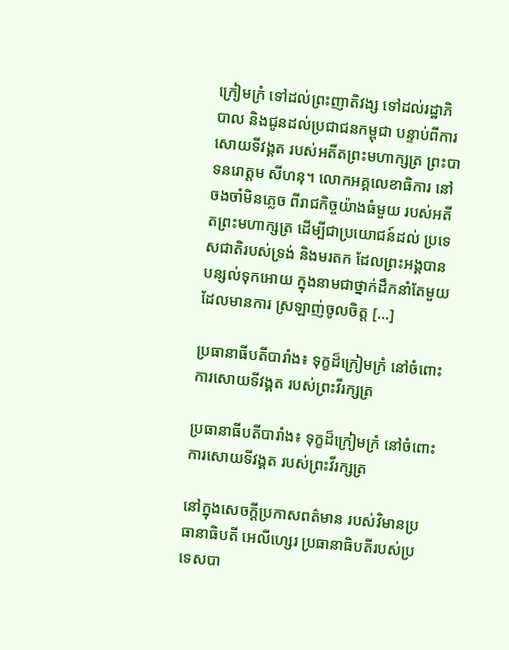ក្រៀមក្រំ ទៅដល់ព្រះញាតិវង្ស ទៅដល់រដ្ឋាភិបាល និងជូនដល់ប្រជាជនកម្ពុជា បន្ទាប់ពីការសោយទីវង្គត របស់អតីតព្រះមហាក្សត្រ ព្រះបាទនរោត្ដម សីហនុ។ លោកអគ្គលេខាធិការ នៅចងចាំមិនភ្លេច ពីរាជកិច្ចយ៉ាងធំមួយ របស់អតីតព្រះមហាក្សត្រ ដើម្បីជាប្រយោជន៍ដល់ ប្រទេសជាតិរបស់ទ្រង់ និងមរតក ដែលព្រះអង្គបានបន្សល់ទុកអោយ ក្នុងនាមជាថ្នាក់ដឹកនាំតែមួយ ដែលមានការ ស្រឡាញ់ចូលចិត្ត [...]

ប្រធានាធីបតីបារាំង៖ ទុក្ខដ៏ក្រៀមក្រំ នៅចំពោះការសោយទីវង្គត របស់ព្រះវីរក្សត្រ

ប្រធានាធីបតីបារាំង៖ ទុក្ខដ៏ក្រៀមក្រំ នៅចំពោះការសោយទីវង្គត របស់ព្រះវីរក្សត្រ

នៅក្នុងសេចក្ដីប្រកាសពត៌មាន របស់វិមានប្រធានាធិបតី អេលីហ្សេរ ប្រធានាធិបតីរបស់ប្រទេសបា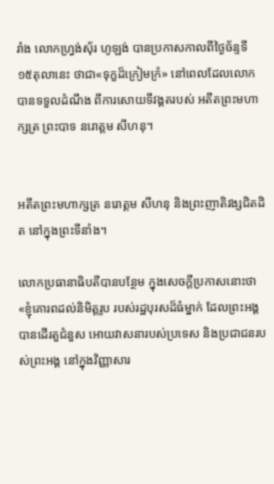រាំង លោកហ្វ្រង់ស៊័រ ហូឡង់ បានប្រកាសកាលពីថ្ងៃច័ន្ទទី ១៥តុលានេះ ថាជា«ទុក្ខដ៏ក្រៀមក្រំ» នៅពេលដែលលោកបានទទួលដំណឹង ពីការសោយទីវង្គតរបស់ អតីតព្រះមហាក្សត្រ ព្រះបាទ នរោត្ដម សីហនុ។


អតីតព្រះមហាក្សត្រ នរោត្ដម សីហនុ និងព្រះញាតិវង្សជិតដិត នៅក្នុងព្រះទីនាំង។

លោកប្រធានាធិបតីបានបន្ថែម ក្នុងសេចក្ដីប្រកាសនោះថា «ខ្ញុំគោរពដល់និមិត្តរូប របស់រដ្ឋបុរសដ៏ធំម្នាក់ ដែលព្រះអង្គ បានដើរតួជំនួស អោយវាសនារបស់ប្រទេស និងប្រជាជនរបស់ព្រះអង្គ នៅក្នុងវិញ្ញាសារ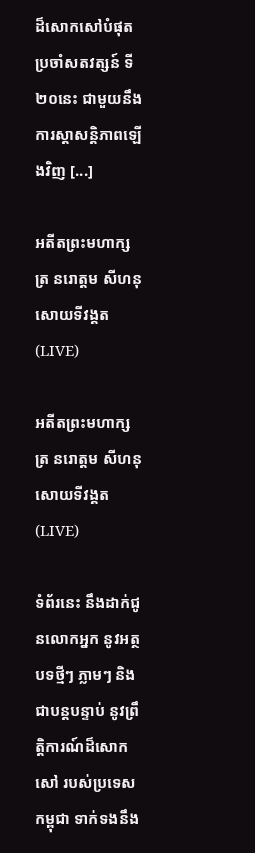ដ៏សោកសៅបំផុត ប្រចាំសតវត្សន៍ ទី២០នេះ ជាមួយនឹងការស្ដាសន្តិភាពឡើងវិញ [...]

អតីតព្រះមហាក្សត្រ នរោត្តម សីហនុ សោយទីវង្គត (LIVE)

អតីតព្រះមហាក្សត្រ នរោត្តម សីហនុ សោយទីវង្គត (LIVE)

ទំព័រនេះ នឹងដាក់ជូនលោកអ្នក នូវអត្ថបទថ្មីៗ ភ្លាមៗ និងជាបន្ដបន្ទាប់ នូវព្រឹត្តិការណ៍ដ៏សោកសៅ របស់ប្រទេសកម្ពុជា ទាក់ទងនឹង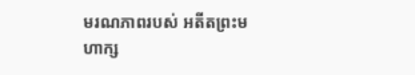មរណភាពរបស់ អតីតព្រះមហាក្ស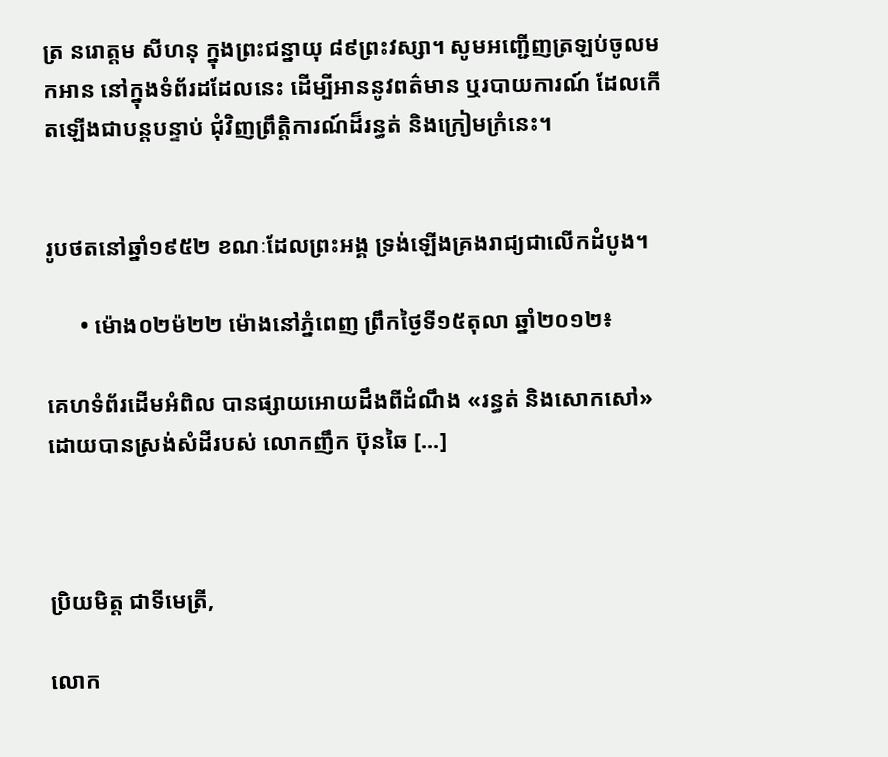ត្រ នរោត្ដម សីហនុ ក្នុងព្រះជន្នាយុ ៨៩ព្រះវស្សា។ សូមអញ្ជើញត្រឡប់ចូលមកអាន នៅក្នុងទំព័រដដែលនេះ ដើម្បីអាននូវពត៌មាន ឬរបាយការណ៍ ដែលកើតឡើងជាបន្ដបន្ទាប់ ជុំវិញព្រឹត្តិការណ៍ដ៏រន្ធត់ និងក្រៀមក្រំនេះ។


រូបថតនៅឆ្នាំ១៩៥២ ខណៈដែលព្រះអង្គ ទ្រង់ឡើងគ្រងរាជ្យជាលើកដំបូង។

      • ម៉ោង០២ម៉២២ ម៉ោងនៅភ្នំពេញ ព្រឹកថ្ងៃទី១៥តុលា ឆ្នាំ២០១២៖

គេហទំព័រដើមអំពិល បានផ្សាយអោយដឹងពីដំណឹង «រន្ធត់ និងសោកសៅ» ដោយបានស្រង់សំដីរបស់ លោកញឹក ប៊ុនឆៃ [...]



ប្រិយមិត្ត ជាទីមេត្រី,

លោក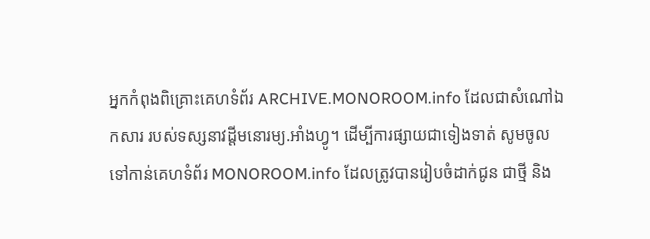អ្នកកំពុងពិគ្រោះគេហទំព័រ ARCHIVE.MONOROOM.info ដែលជាសំណៅឯកសារ របស់ទស្សនាវដ្ដីមនោរម្យ.អាំងហ្វូ។ ដើម្បីការផ្សាយជាទៀងទាត់ សូមចូលទៅកាន់គេហទំព័រ MONOROOM.info ដែលត្រូវបានរៀបចំដាក់ជូន ជាថ្មី និង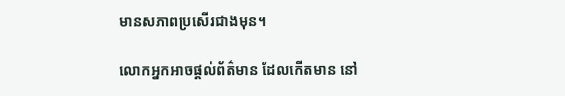មានសភាពប្រសើរជាងមុន។

លោកអ្នកអាចផ្ដល់ព័ត៌មាន ដែលកើតមាន នៅ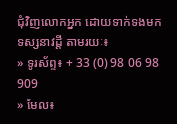ជុំវិញលោកអ្នក ដោយទាក់ទងមកទស្សនាវដ្ដី តាមរយៈ៖
» ទូរស័ព្ទ៖ + 33 (0) 98 06 98 909
» មែល៖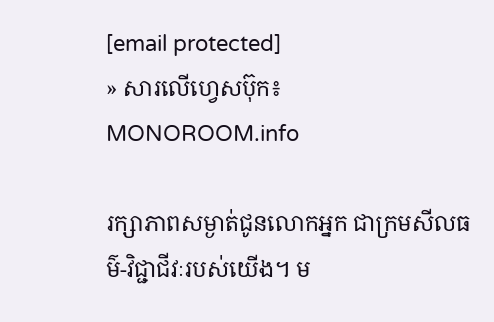[email protected]
» សារលើហ្វេសប៊ុក៖ MONOROOM.info

រក្សាភាពសម្ងាត់ជូនលោកអ្នក ជាក្រមសីលធម៌-វិជ្ជាជីវៈរបស់យើង។ ម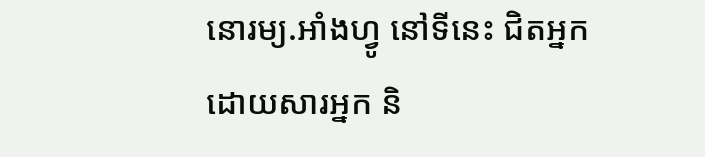នោរម្យ.អាំងហ្វូ នៅទីនេះ ជិតអ្នក ដោយសារអ្នក និ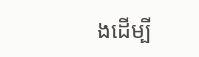ងដើម្បី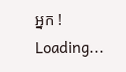អ្នក !
Loading...